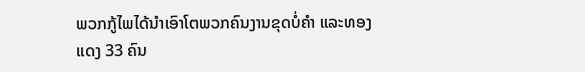ພວກກູ້ໄພໄດ້ນຳເອົາໂຕພວກຄົນງານຂຸດບໍ່ຄໍາ ແລະທອງ
ແດງ 33 ຄົນ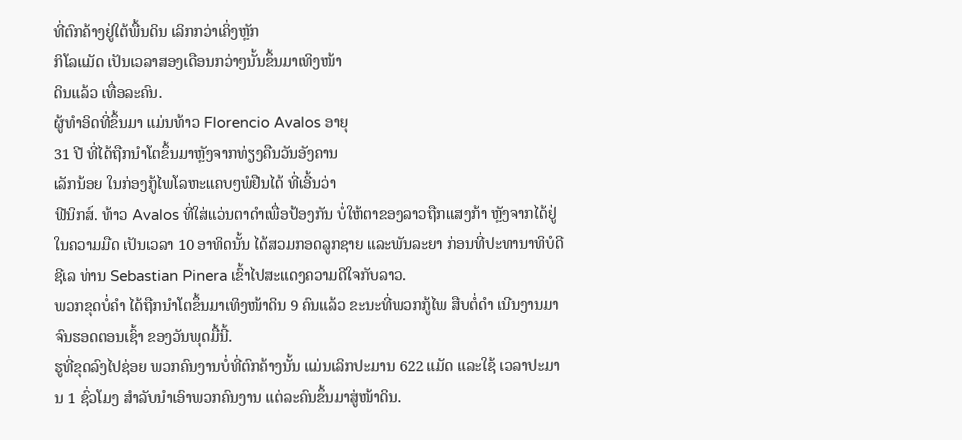ທີ່ຕົກຄ້າງຢູ່ໃຕ້ພື້ນດິນ ເລິກກວ່າເຄິ່ງຫຼັກ
ກິໂລແມັດ ເປັນເວລາສອງເດືອນກວ່າໆນັ້ນຂຶ້ນມາເທິງໜ້າ
ດິນແລ້ວ ເທື່ອລະຄົນ.
ຜູ້ທໍາອິດທີ່ຂຶ້ນມາ ແມ່ນທ້າວ Florencio Avalos ອາຍຸ
31 ປີ ທີ່ໄດ້ຖືກນຳໂຕຂຶ້ນມາຫຼັງຈາກທ່ຽງຄືນວັນອັງຄານ
ເລັກນ້ອຍ ໃນກ່ອງກູ້ໄພໂລຫະແຄບໆພໍຢືນໄດ້ ທີ່ເອີ້ນວ່າ
ຟີນິກສ໌. ທ້າວ Avalos ທີ່ໃສ່ແວ່ນຕາດຳເພື່ອປ້ອງກັນ ບໍ່ໃຫ້ຕາຂອງລາວຖືກແສງກ້າ ຫຼັງຈາກໄດ້ຢູ່ໃນຄວາມມືດ ເປັນເວລາ 10 ອາທິດນັ້ນ ໄດ້ສວມກອດລູກຊາຍ ແລະພັນລະຍາ ກ່ອນທີ່ປະທານາທິບໍດີຊີເລ ທ່ານ Sebastian Pinera ເຂົ້າໄປສະແດງຄວາມດີໃຈກັບລາວ.
ພວກຂຸດບໍ່ຄຳ ໄດ້ຖືກນຳໂຕຂຶ້ນມາເທິງໜ້າດິນ 9 ຄົນແລ້ວ ຂະນະທີ່ພວກກູ້ໄພ ສືບຕໍ່ດຳ ເນີນງານມາຈົນຮອດຕອນເຊົ້າ ຂອງວັນພຸດມື້ນີ້.
ຮູທີ່ຂຸດລົງໄປຊ່ອຍ ພວກຄົນງານບໍ່ທີ່ຕົກຄ້າງນັ້ນ ແມ່ນເລິກປະມານ 622 ແມັດ ແລະໃຊ້ ເວລາປະມານ 1 ຊົ່ວໂມງ ສຳລັບນຳເອົາພວກຄົນງານ ແຕ່ລະຄົນຂຶ້ນມາສູ່ໜ້າດິນ.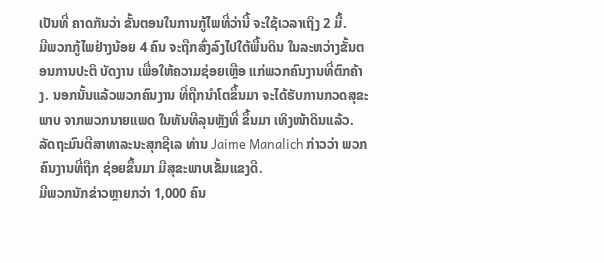ເປັນທີ່ ຄາດກັນວ່າ ຂັ້ນຕອນໃນການກູ້ໄພທີ່ວ່ານີ້ ຈະໃຊ້ເວລາເຖິງ 2 ມື້.
ມີພວກກູ້ໄພຢ່າງນ້ອຍ 4 ຄົນ ຈະຖືກສົ່ງລົງໄປໃຕ້ພື້ນດິນ ໃນລະຫວ່າງຂັ້ນຕອນການປະຕິ ບັດງານ ເພື່ອໃຫ້ຄວາມຊ່ອຍເຫຼືອ ແກ່ພວກຄົນງານທີ່ຕົກຄ້າງ. ນອກນັ້ນແລ້ວພວກຄົນງານ ທີ່ຖືກນຳໂຕຂຶ້ນມາ ຈະໄດ້ຮັບການກວດສຸຂະພາບ ຈາກພວກນາຍແພດ ໃນທັນທີລຸນຫຼັງທີ່ ຂຶ້ນມາ ເທິງໜ້າດິນແລ້ວ.
ລັດຖະມົນຕີສາທາລະນະສຸກຊີເລ ທ່ານ Jaime Manalich ກ່າວວ່າ ພວກຄົນງານທີ່ຖືກ ຊ່ອຍຂຶ້ນມາ ມີສຸຂະພາບເຂັ້ມແຂງດີ.
ມີພວກນັກຂ່າວຫຼາຍກວ່າ 1,000 ຄົນ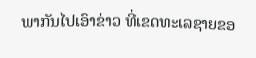ພາກັນໄປເອົາຂ່າວ ທີ່ເຂດທະເລຊາຍຂອ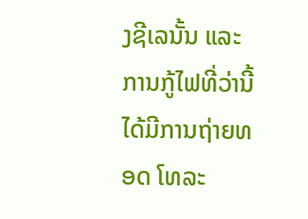ງຊີເລນັ້ນ ແລະການກູ້ໄຟທີ່ວ່ານີ້ ໄດ້ມີການຖ່າຍທອດ ໂທລະ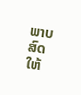ພາບສົດ ໃຫ້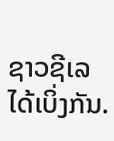ຊາວຊີເລໄດ້ເບິ່ງກັນ.